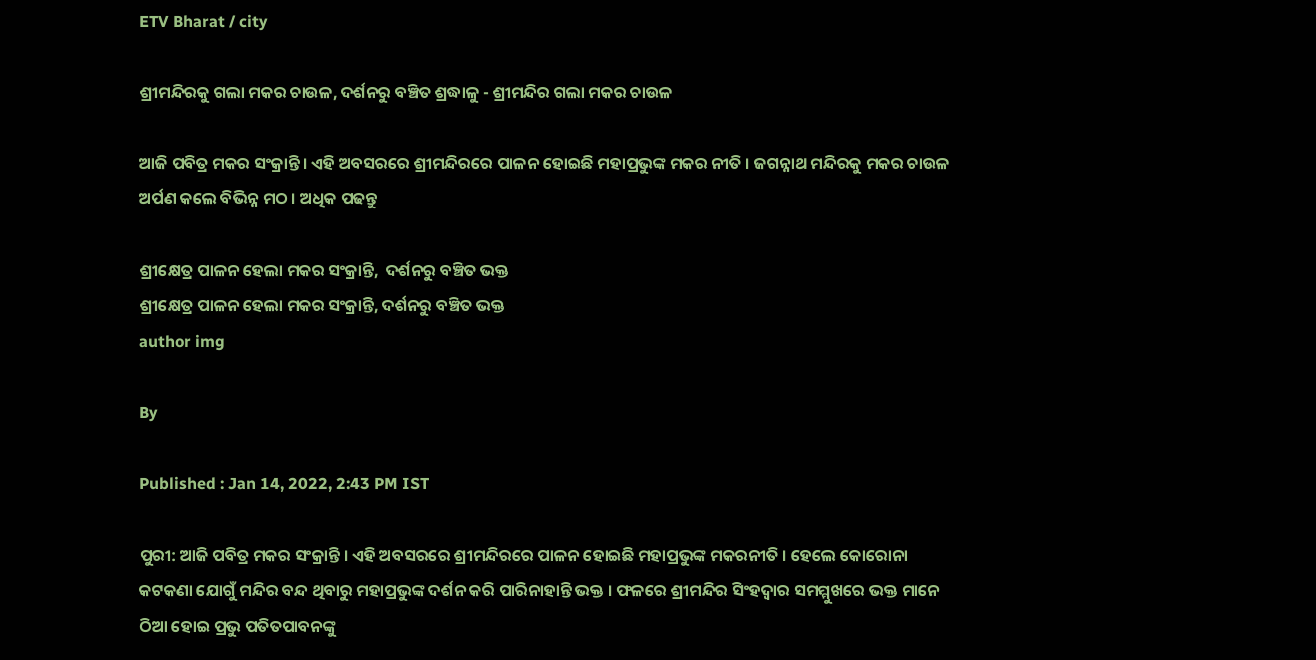ETV Bharat / city

ଶ୍ରୀମନ୍ଦିରକୁ ଗଲା ମକର ଚାଉଳ, ଦର୍ଶନରୁ ବଞ୍ଚିତ ଶ୍ରଦ୍ଧାଳୁ - ଶ୍ରୀମନ୍ଦିର ଗଲା ମକର ଚାଉଳ

ଆଜି ପବିତ୍ର ମକର ସଂକ୍ରାନ୍ତି । ଏହି ଅବସରରେ ଶ୍ରୀମନ୍ଦିରରେ ପାଳନ ହୋଇଛି ମହାପ୍ରଭୁଙ୍କ ମକର ନୀତି । ଜଗନ୍ନାଥ ମନ୍ଦିରକୁ ମକର ଚାଉଳ ଅର୍ପଣ କଲେ ବିଭିନ୍ନ ମଠ । ଅଧିକ ପଢନ୍ତୁ

ଶ୍ରୀକ୍ଷେତ୍ର ପାଳନ ହେଲା ମକର ସଂକ୍ରାନ୍ତି,  ଦର୍ଶନରୁ ବଞ୍ଚିତ ଭକ୍ତ
ଶ୍ରୀକ୍ଷେତ୍ର ପାଳନ ହେଲା ମକର ସଂକ୍ରାନ୍ତି, ଦର୍ଶନରୁ ବଞ୍ଚିତ ଭକ୍ତ
author img

By

Published : Jan 14, 2022, 2:43 PM IST

ପୁରୀ: ଆଜି ପବିତ୍ର ମକର ସଂକ୍ରାନ୍ତି । ଏହି ଅବସରରେ ଶ୍ରୀମନ୍ଦିରରେ ପାଳନ ହୋଇଛି ମହାପ୍ରଭୁଙ୍କ ମକରନୀତି । ହେଲେ କୋରୋନା କଟକଣା ଯୋଗୁଁ ମନ୍ଦିର ବନ୍ଦ ଥିବାରୁ ମହାପ୍ରଭୁଙ୍କ ଦର୍ଶନ କରି ପାରିନାହାନ୍ତି ଭକ୍ତ । ଫଳରେ ଶ୍ରୀମନ୍ଦିର ସିଂହଦ୍ୱାର ସମମ୍ମୁଖରେ ଭକ୍ତ ମାନେ ଠିଆ ହୋଇ ପ୍ରଭୁ ପତିତପାବନଙ୍କୁ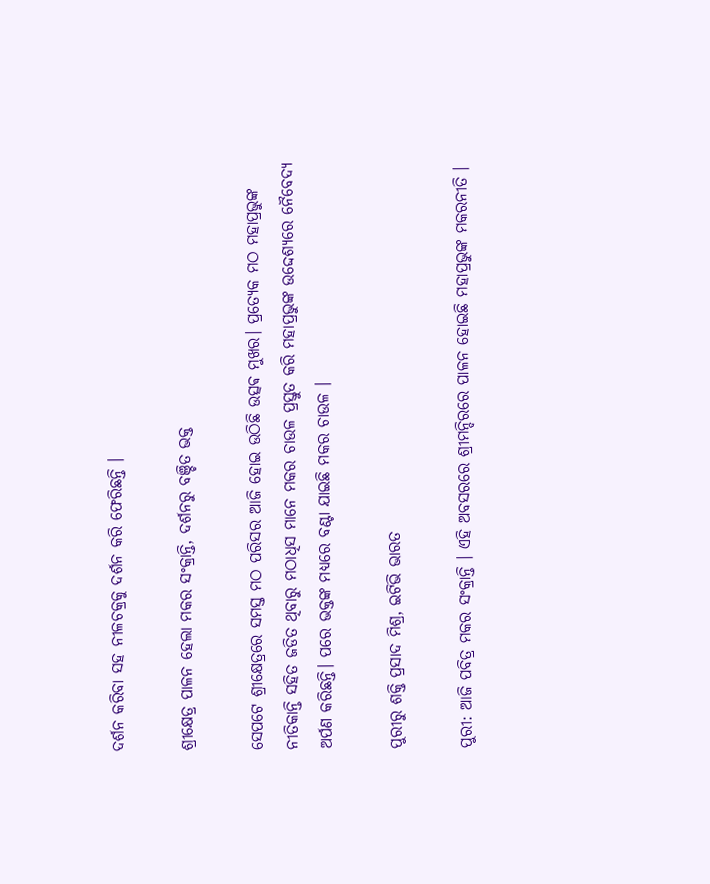ଦର୍ଶନ କରିବା ସହ ନୀଳଚକ୍ରକୁ ଦର୍ଶନ କରି ଫେରିଛନ୍ତି ।

ଶ୍ରୀକ୍ଷେତ୍ର ପାଳନ ହେଲା ମକର ସଂକ୍ରାନ୍ତି, ଦର୍ଶନରୁ ବଞ୍ଚିତ ଭକ୍ତ

ସେପଟେ ଶ୍ରୀକ୍ଷେତ୍ରରେ ସମସ୍ତ ମଠ ପରିସର ଆଜି ହୋଇ ଉଠିଛି ଉତ୍ସଵ ମୁଖର। ପ୍ରତ୍ୟେକ ମଠ ମହାପ୍ରଭୁଙ୍କ ନୀତିକାନ୍ତି ସହିତ ଜଡିତ ଥିବାରୁ ମଠାଧିସ ମାନେ ମକର ଚାଉଳ ପ୍ରସ୍ତୁତ କରି ମହାପ୍ରଭୁଙ୍କ ଉଦ୍ଦେଶ୍ୟରେ ନୈବେଦ୍ୟ ଅର୍ପଣ କରିଛନ୍ତି। ପରେ ଭକ୍ତଙ୍କ ମଧ୍ୟରେ ବଣ୍ଟା ଯାଇଛି ମକର ଚାଉଳ ।

ପୁରୀରୁ ଶକ୍ତି ପ୍ରସାଦ ମିଶ୍ର, ଇଟିଭି ଭାରତ

ପୁରୀ: ଆଜି ପବିତ୍ର ମକର ସଂକ୍ରାନ୍ତି । ଏହି ଅବସରରେ ଶ୍ରୀମନ୍ଦିରରେ ପାଳନ ହୋଇଛି ମହାପ୍ରଭୁଙ୍କ ମକରନୀତି ।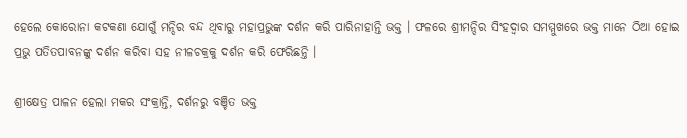ହେଲେ କୋରୋନା କଟକଣା ଯୋଗୁଁ ମନ୍ଦିର ବନ୍ଦ ଥିବାରୁ ମହାପ୍ରଭୁଙ୍କ ଦର୍ଶନ କରି ପାରିନାହାନ୍ତି ଭକ୍ତ । ଫଳରେ ଶ୍ରୀମନ୍ଦିର ସିଂହଦ୍ୱାର ସମମ୍ମୁଖରେ ଭକ୍ତ ମାନେ ଠିଆ ହୋଇ ପ୍ରଭୁ ପତିତପାବନଙ୍କୁ ଦର୍ଶନ କରିବା ସହ ନୀଳଚକ୍ରକୁ ଦର୍ଶନ କରି ଫେରିଛନ୍ତି ।

ଶ୍ରୀକ୍ଷେତ୍ର ପାଳନ ହେଲା ମକର ସଂକ୍ରାନ୍ତି, ଦର୍ଶନରୁ ବଞ୍ଚିତ ଭକ୍ତ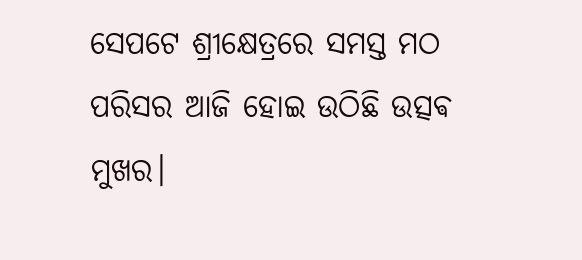ସେପଟେ ଶ୍ରୀକ୍ଷେତ୍ରରେ ସମସ୍ତ ମଠ ପରିସର ଆଜି ହୋଇ ଉଠିଛି ଉତ୍ସଵ ମୁଖର।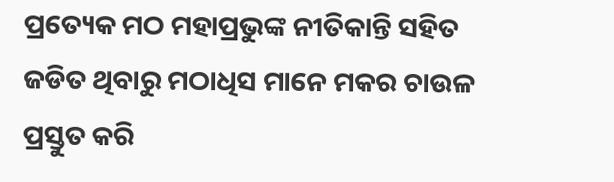ପ୍ରତ୍ୟେକ ମଠ ମହାପ୍ରଭୁଙ୍କ ନୀତିକାନ୍ତି ସହିତ ଜଡିତ ଥିବାରୁ ମଠାଧିସ ମାନେ ମକର ଚାଉଳ ପ୍ରସ୍ତୁତ କରି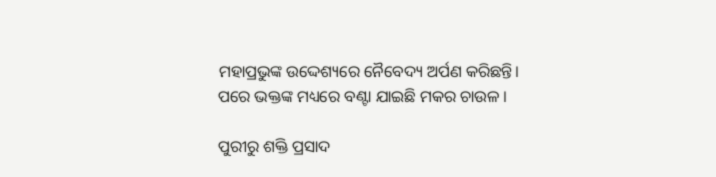ମହାପ୍ରଭୁଙ୍କ ଉଦ୍ଦେଶ୍ୟରେ ନୈବେଦ୍ୟ ଅର୍ପଣ କରିଛନ୍ତି। ପରେ ଭକ୍ତଙ୍କ ମଧ୍ୟରେ ବଣ୍ଟା ଯାଇଛି ମକର ଚାଉଳ ।

ପୁରୀରୁ ଶକ୍ତି ପ୍ରସାଦ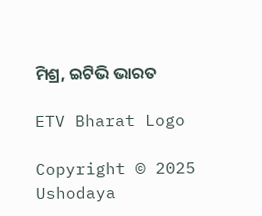ମିଶ୍ର, ଇଟିଭି ଭାରତ

ETV Bharat Logo

Copyright © 2025 Ushodaya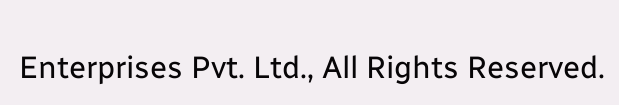Enterprises Pvt. Ltd., All Rights Reserved.